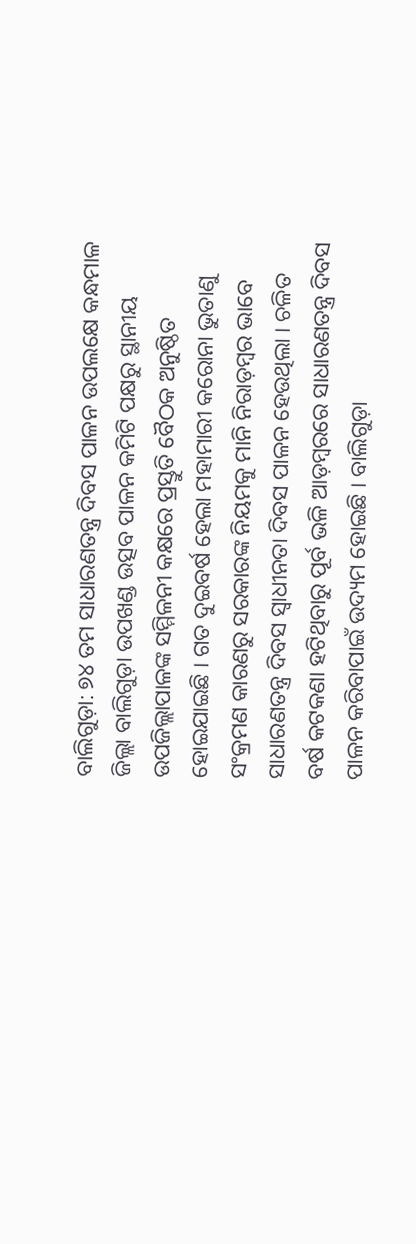ବାଲିଗୁଡ଼ା: ୭୪ ତମ ସାଧାରଣତନ୍ତ୍ର ଦିବସ ପାଳନ ଉପଲକ୍ଷେ କନ୍ଧମାଳ ଜିଲ୍ଲା ବାଲିଗୁଡ଼ା ଉପଖଣ୍ଡ ଉତ୍ସବ ପାଳନ କମିଟି ପକ୍ଷରୁ ସ୍ଥାନୀୟ ଉପଜିଲ୍ଲାପାଳଙ୍କ ସମ୍ମିଳନୀ କକ୍ଷରେ ପ୍ରସ୍ତୁତି ବୈଠକ ଅନୁଷ୍ଠିତ ହୋଇଯାଇଛି । ଗତ ଦୁଇବର୍ଷ ହେଲା ମହାମାରୀ କରୋନା ଭୁତାଣୁ ସଂକ୍ରମଣ କାରଣରୁ ସରକାରଙ୍କ ନିୟମକୁ ମାନି ନିରାଡ଼ମ୍ବର ଭାବେ ସାଧାରଣତନ୍ତ୍ର ଦିବସ ସ୍ୱାଧୀନତା ଦିବସ ପାଳନ ହେଉଥିଲା । ଚଳିତ ବର୍ଷ କଟକଣା ହଟିଥିବାରୁ ପୂର୍ବ ଭଳି ଆଡ଼ମ୍ବରରେ ସାଧାରଣତନ୍ତ୍ର ଦିବସ ପାଳନ କରିବାପାଇଁ ଉଦ୍ୟମ ହୋଇଛି । ବାଲିଗୁଡ଼ା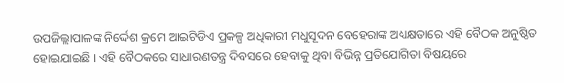ଉପଜିଲ୍ଲାପାଳଙ୍କ ନିର୍ଦ୍ଦେଶ କ୍ରମେ ଆଇଟିଡିଏ ପ୍ରକଳ୍ପ ଅଧିକାରୀ ମଧୁସୂଦନ ବେହେରାଙ୍କ ଅଧ୍ୟକ୍ଷତାରେ ଏହି ବୈଠକ ଅନୁଷ୍ଠିତ ହୋଇଯାଇଛି । ଏହି ବୈଠକରେ ସାଧାରଣତନ୍ତ୍ର ଦିବସରେ ହେବାକୁ ଥିବା ବିଭିନ୍ନ ପ୍ରତିଯୋଗିତା ବିଷୟରେ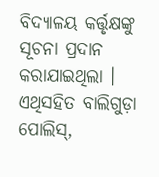ବିଦ୍ୟାଳୟ କର୍ତ୍ତୃକ୍ଷଙ୍କୁ ସୂଚନା ପ୍ରଦାନ କରାଯାଇଥିଲା । ଏଥିସହିତ ବାଲିଗୁଡ଼ା ପୋଲିସ୍,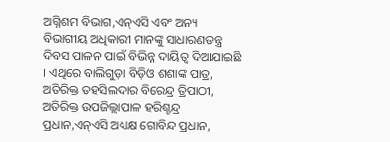ଅଗ୍ନିଶମ ବିଭାଗ,ଏନ୍ଏସି ଏବଂ ଅନ୍ୟ ବିଭାଗୀୟ ଅଧିକାରୀ ମାନଙ୍କୁ ସାଧାରଣତନ୍ତ୍ର ଦିବସ ପାଳନ ପାଇଁ ବିଭିନ୍ନ ଦାୟିତ୍ୱ ଦିଆଯାଇଛି । ଏଥିରେ ବାଲିଗୁଡ଼ା ବିଡ଼ିଓ ଶଶାଙ୍କ ପାତ୍ର, ଅତିରିକ୍ତ ତହସିଲଦାର ବିରେନ୍ଦ୍ର ତ୍ରିପାଠୀ, ଅତିରିକ୍ତ ଉପଜିଲ୍ଲାପାଳ ହରିଶ୍ଚନ୍ଦ୍ର ପ୍ରଧାନ,ଏନ୍ଏସି ଅଧ୍ୟକ୍ଷ ଗୋବିନ୍ଦ ପ୍ରଧାନ,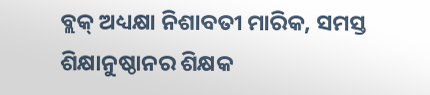ବ୍ଲକ୍ ଅଧ୍ୟକ୍ଷା ନିଶାବତୀ ମାରିକ, ସମସ୍ତ ଶିକ୍ଷାନୁଷ୍ଠାନର ଶିକ୍ଷକ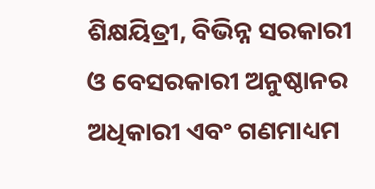ଶିକ୍ଷୟିତ୍ରୀ, ବିଭିନ୍ନ ସରକାରୀ ଓ ବେସରକାରୀ ଅନୁଷ୍ଠାନର ଅଧିକାରୀ ଏବଂ ଗଣମାଧ୍ୟମ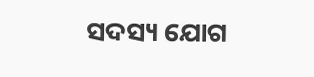ସଦସ୍ୟ ଯୋଗ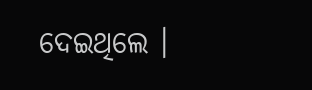ଦେଇଥିଲେ ।